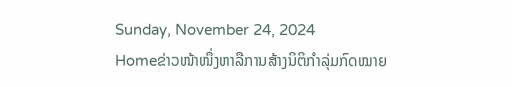Sunday, November 24, 2024
Homeຂ່າວໜ້າໜຶ່ງຫາລືການສ້າງນິຕິກຳລຸ່ມກົດໝາຍ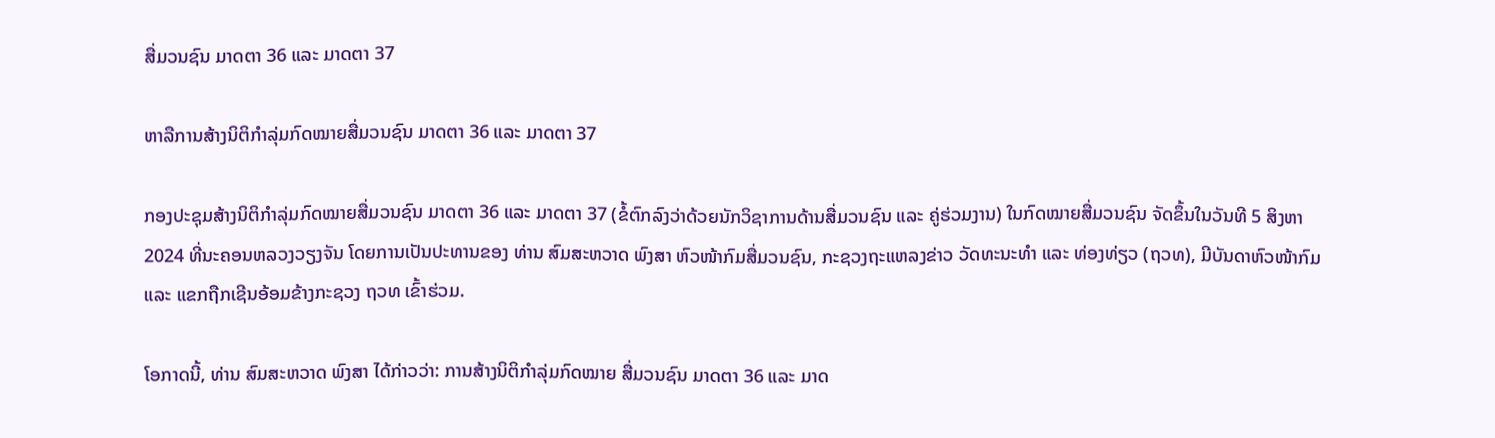ສື່ມວນຊົນ ມາດຕາ 36 ແລະ ມາດຕາ 37

ຫາລືການສ້າງນິຕິກຳລຸ່ມກົດໝາຍສື່ມວນຊົນ ມາດຕາ 36 ແລະ ມາດຕາ 37

ກອງປະຊຸມສ້າງນິຕິກຳລຸ່ມກົດໝາຍສື່ມວນຊົນ ມາດຕາ 36 ແລະ ມາດຕາ 37 (ຂໍ້ຕົກລົງວ່າດ້ວຍນັກວິຊາການດ້ານສື່ມວນຊົນ ແລະ ຄູ່ຮ່ວມງານ) ໃນກົດໝາຍສື່ມວນຊົນ ຈັດຂຶ້ນໃນວັນທີ 5 ສິງຫາ 2024 ທີ່ນະຄອນຫລວງວຽງຈັນ ໂດຍການເປັນປະທານຂອງ ທ່ານ ສົມສະຫວາດ ພົງສາ ຫົວໜ້າກົມສື່ມວນຊົນ, ກະຊວງຖະແຫລງຂ່າວ ວັດທະນະທຳ ແລະ ທ່ອງທ່ຽວ (ຖວທ), ມີບັນດາຫົວໜ້າກົມ ແລະ ແຂກຖືກເຊີນອ້ອມຂ້າງກະຊວງ ຖວທ ເຂົ້າຮ່ວມ.

ໂອກາດນີ້, ທ່ານ ສົມສະຫວາດ ພົງສາ ໄດ້ກ່າວວ່າ: ການສ້າງນິຕິກຳລຸ່ມກົດໝາຍ ສື່ມວນຊົນ ມາດຕາ 36 ແລະ ມາດ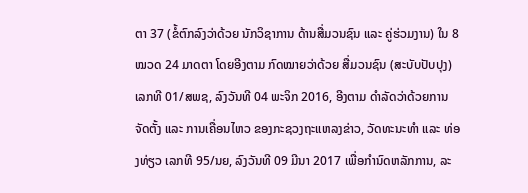ຕາ 37 (ຂໍ້ຕົກລົງວ່າດ້ວຍ ນັກວິຊາການ ດ້ານສື່ມວນຊົນ ແລະ ຄູ່ຮ່ວມງານ) ໃນ 8 ໝວດ 24 ມາດຕາ ໂດຍອີງຕາມ ກົດໝາຍວ່າດ້ວຍ ສື່ມວນຊົນ (ສະບັບປັບປຸງ) ເລກທີ 01/ສພຊ, ລົງວັນທີ 04 ພະຈິກ 2016, ອີງຕາມ ດໍາລັດວ່າດ້ວຍການຈັດຕັ້ງ ແລະ ການເຄື່ອນໄຫວ ຂອງກະຊວງຖະແຫລງຂ່າວ, ວັດທະນະທຳ ແລະ ທ່ອງທ່ຽວ ເລກທີ 95/ນຍ, ລົງວັນທີ 09 ມີນາ 2017 ເພື່ອກໍານົດຫລັກການ, ລະ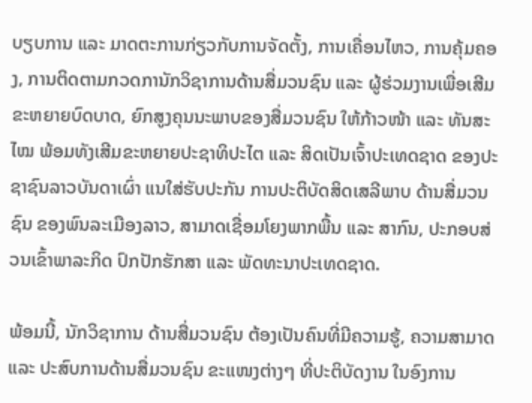ບຽບການ ແລະ ມາດຕະການກ່ຽວກັບການຈັດຕັ້ງ, ການເຄື່ອນໄຫວ, ການຄຸ້ມຄອງ, ການຕິດຕາມກວດການັກວິຊາການດ້ານສື່ມວນຊົນ ແລະ ຜູ້ຮ່ວມງານເພື່ອເສີມຂະຫຍາຍບົດບາດ, ຍົກສູງຄຸນນະພາບຂອງສື່ມວນຊົນ ໃຫ້ກ້າວໜ້າ ແລະ ທັນສະໄໝ ພ້ອມທັງເສີມຂະຫຍາຍປະຊາທິປະໄຕ ແລະ ສິດເປັນເຈົ້າປະເທດຊາດ ຂອງປະຊາຊົນລາວບັນດາເຜົ່າ ແນໃສ່ຮັບປະກັນ ການປະຕິບັດສິດເສລີພາບ ດ້ານສື່ມວນຊົນ ຂອງພົນລະເມືອງລາວ, ສາມາດເຊື່ອມໂຍງພາກພື້ນ ແລະ ສາກົນ, ປະກອບສ່ວນເຂົ້າພາລະກິດ ປົກປັກຮັກສາ ແລະ ພັດທະນາປະເທດຊາດ.

ພ້ອມນີ້, ນັກວິຊາການ ດ້ານສື່ມວນຊົນ ຕ້ອງເປັນຄົນທີ່ມີຄວາມຮູ້, ຄວາມສາມາດ ແລະ ປະສົບການດ້ານສື່ມວນຊົນ ຂະແໜງຕ່າງໆ ທີ່ປະຕິບັດງານ ໃນອົງການ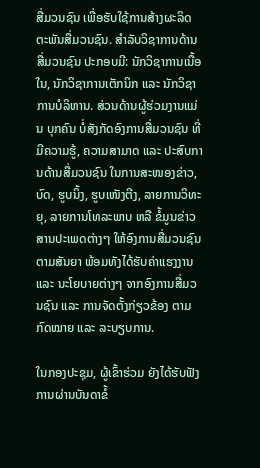ສື່ມວນຊົນ ເພື່ອຮັບໃຊ້ການສ້າງຜະລິດຕະພັນສື່ມວນຊົນ. ສຳລັບວິຊາການດ້ານສື່ມວນຊົນ ປະກອບມີ: ນັກວິຊາການເນື້ອໃນ, ນັກວິຊາການເຕັກນິກ ແລະ ນັກວິຊາການບໍລິຫານ. ສ່ວນດ້ານຜູ້ຮ່ວມງານແມ່ນ ບຸກຄົນ ບໍ່ສັງກັດອົງການສື່ມວນຊົນ ທີ່ມີຄວາມຮູ້, ຄວາມສາມາດ ແລະ ປະສົບການດ້ານສື່ມວນຊົນ ໃນການສະໜອງຂ່າວ, ບົດ, ຮູບນິ້ງ, ຮູບເໜັງຕີງ, ລາຍການວິທະຍຸ, ລາຍການໂທລະພາບ ຫລື ຂໍ້ມູນຂ່າວສານປະເພດຕ່າງໆ ໃຫ້ອົງການສື່ມວນຊົນ ຕາມສັນຍາ ພ້ອມທັງໄດ້ຮັບຄ່າແຮງງານ ແລະ ນະໂຍບາຍຕ່າງໆ ຈາກອົງການສື່ມວນຊົນ ແລະ ການຈັດຕັ້ງກ່ຽວຂ້ອງ ຕາມກົດໝາຍ ແລະ ລະບຽບການ.

ໃນກອງປະຊຸມ, ຜູ້ເຂົ້າຮ່ວມ ຍັງໄດ້ຮັບຟັງການຜ່ານບັນດາຂໍ້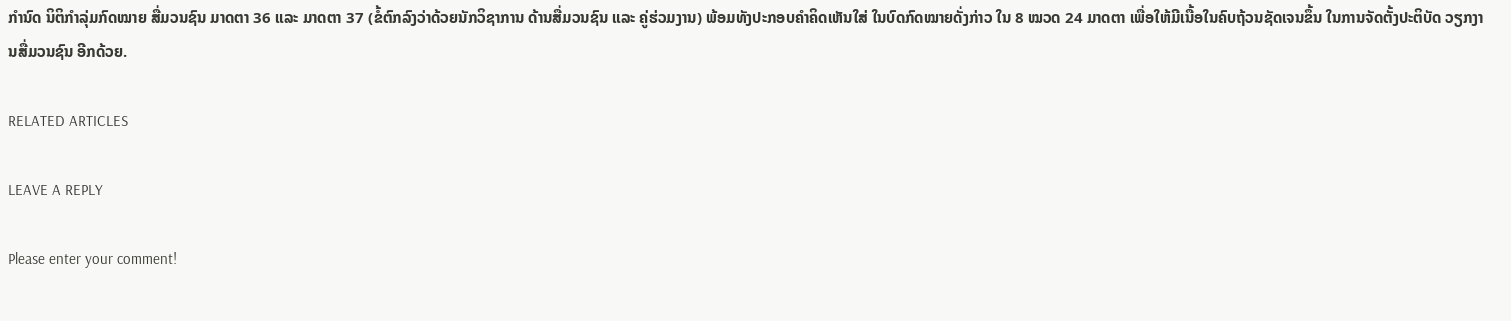ກຳນົດ ນິຕິກຳລຸ່ມກົດໝາຍ ສື່ມວນຊົນ ມາດຕາ 36 ແລະ ມາດຕາ 37 (ຂໍ້ຕົກລົງວ່າດ້ວຍນັກວິຊາການ ດ້ານສື່ມວນຊົນ ແລະ ຄູ່ຮ່ວມງານ) ພ້ອມທັງປະກອບຄຳຄິດເຫັນໃສ່ ໃນບົດກົດໝາຍດັ່ງກ່າວ ໃນ 8 ໝວດ 24 ມາດຕາ ເພື່ອໃຫ້ມີເນື້ອໃນຄົບຖ້ວນຊັດເຈນຂຶ້ນ ໃນການຈັດຕັ້ງປະຕິບັດ ວຽກງານສື່ມວນຊົນ ອີກດ້ວຍ.

RELATED ARTICLES

LEAVE A REPLY

Please enter your comment!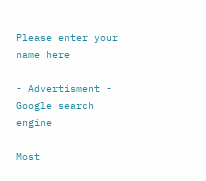Please enter your name here

- Advertisment -
Google search engine

Most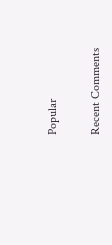Popular

Recent Comments